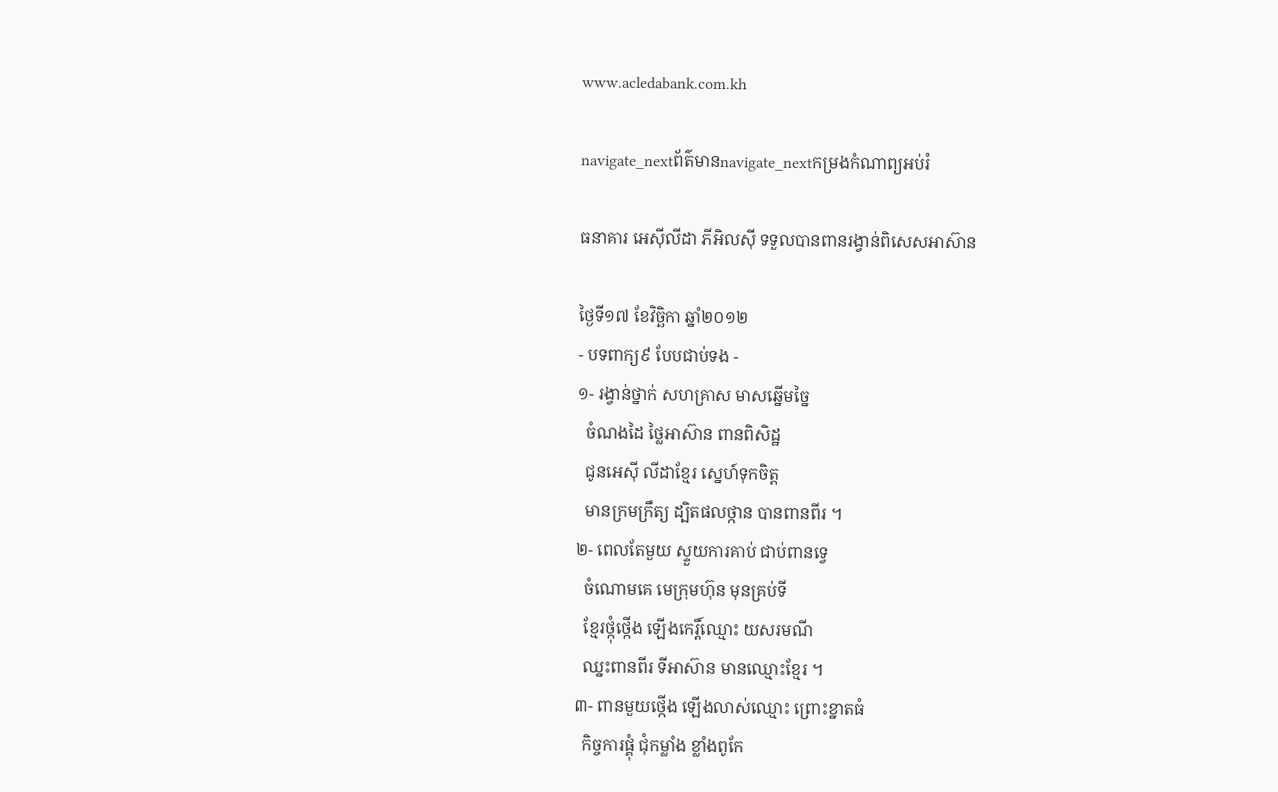www.acledabank.com.kh

navigate_nextព័ត៌មានnavigate_nextកម្រងកំណាព្យអប់រំ

ធនាគារ អេស៊ីលីដា ភីអិលស៊ី ទទួលបានពានរង្វាន់ពិសេសអាស៊ាន

ថ្ងៃទី១៧ ខែវិច្ឆិកា ឆ្នាំ២០១២
- បទពាក្យ៩ បែបជាប់ទង -
១- រង្វាន់ថ្នាក់ សហគ្រាស មាសឆ្នើមច្នៃ
  ចំណងដៃ ថ្លៃអាស៊ាន ពានពិសិដ្ឋ
  ជូនអេស៊ី លីដាខ្មែរ ស្នេហ៍ទុកចិត្ត
  មានក្រមក្រឹត្យ ដ្បិតផលថ្កាន បានពានពីរ ។
២- ពេលតែមួយ ស្ទួយការគាប់ ជាប់ពានទ្វេ
  ចំណោមគេ មេក្រុមហ៊ុន មុនគ្រប់ទី
  ខ្មែរថ្កុំថ្កើង ឡើងកេរ្តិ៍ឈ្មោះ យសរមណី
  ឈ្នះពានពីរ ទីអាស៊ាន មានឈ្មោះខ្មែរ ។
៣- ពានមួយថ្កើង ឡើងលាស់ឈ្មោះ ព្រោះខ្នាតធំ
  កិច្ចការផ្គុំ ជុំកម្លាំង ខ្លាំងពូកែ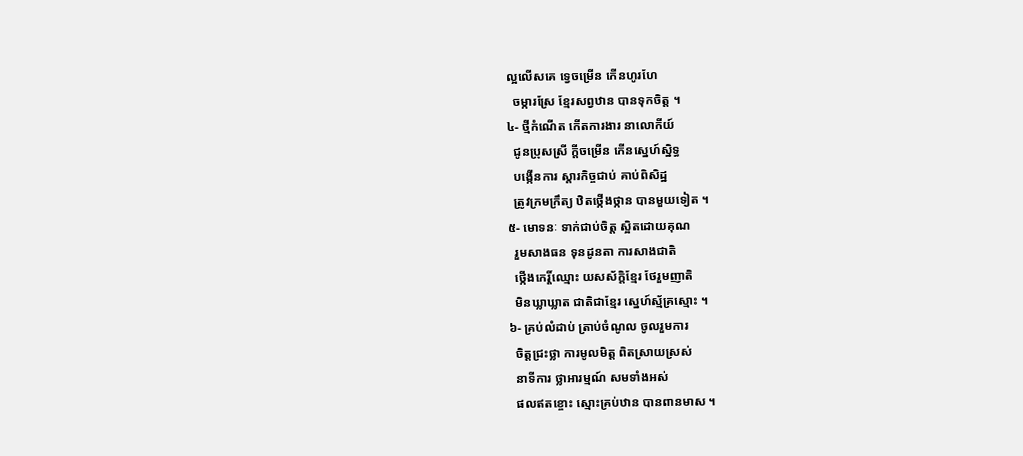ល្អលើសគេ ទ្វេចម្រើន កើនហូរហែ
  ចម្ការស្រែ ខ្មែរសព្វឋាន បានទុកចិត្ត ។
៤- ថ្មីកំណើត កើតការងារ នាលោកីយ៍
  ជូនប្រុសស្រី ក្តីចម្រើន កើនស្នេហ៍ស្និទ្ធ
  បង្កើនការ ស្តារកិច្ចជាប់ គាប់ពិសិដ្ឋ
  ត្រូវក្រមក្រឹត្យ ឋិតថ្កើងថ្កាន បានមួយទៀត ។
៥- មោទនៈ ទាក់ជាប់ចិត្ត ស្អិតដោយគុណ
  រួមសាងធន ទុនដូនតា ការសាងជាតិ
  ថ្កើងកេរ្តិ៍ឈ្មោះ យសស័ក្តិខ្មែរ ថែរួមញាតិ
  មិនឃ្លាឃ្លាត ជាតិជាខ្មែរ ស្នេហ៍ស្ម័គ្រស្មោះ ។
៦- គ្រប់លំដាប់ ត្រាប់ចំណូល ចូលរួមការ
  ចិត្តជ្រះថ្លា ការមូលមិត្ត ពិតស្រាយស្រស់
  នាទីការ ថ្លាអារម្មណ៍ សមទាំងអស់
  ផលឥតខ្ចោះ ស្មោះគ្រប់ឋាន បានពានមាស ។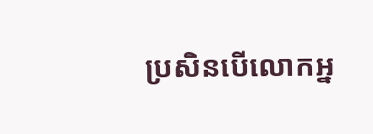ប្រសិនបើលោកអ្ន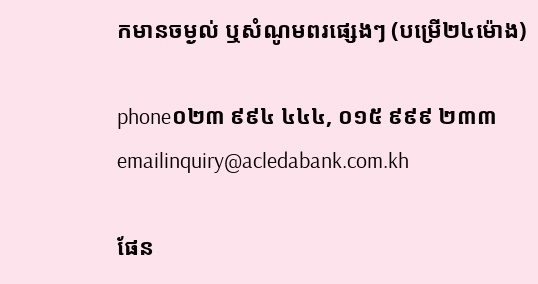កមានចម្ងល់ ឬសំណូមពរផ្សេងៗ (បម្រើ២៤ម៉ោង)

phone០២៣ ៩៩៤ ៤៤៤, ០១៥ ៩៩៩ ២៣៣
emailinquiry@acledabank.com.kh

ផែន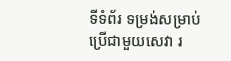ទីទំព័រ ទម្រង់សម្រាប់ប្រើជាមួយសេវា រ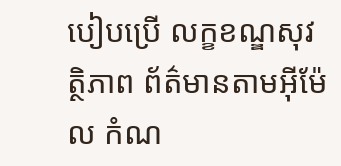បៀបប្រើ លក្ខខណ្ឌសុវត្ថិភាព ព័ត៌មានតាមអ៊ីម៉ែល កំណ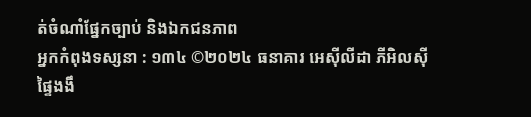ត់ចំណាំផ្នែកច្បាប់ និងឯកជនភាព
អ្នកកំពុងទស្សនា : ១៣៤ ©២០២៤ ធនាគារ អេស៊ីលីដា ភីអិលស៊ី
ផ្ទៃងងឹ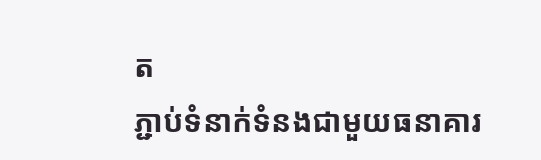ត
ភ្ជាប់ទំនាក់ទំនងជាមួយធនាគារ